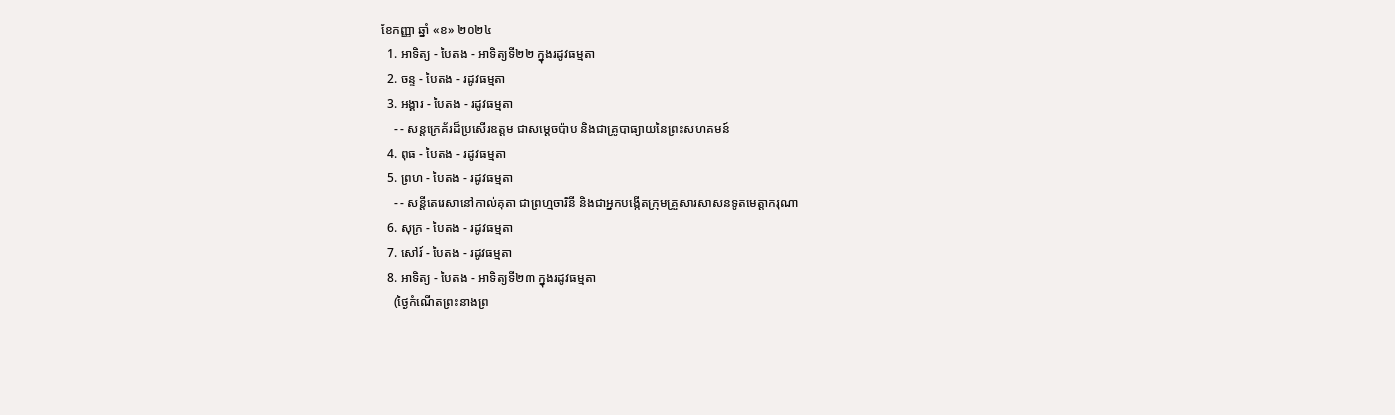ខែកញ្ញា ឆ្នាំ «ខ» ២០២៤
  1. អាទិត្យ - បៃតង - អាទិត្យទី២២ ក្នុងរដូវធម្មតា
  2. ចន្ទ - បៃតង - រដូវធម្មតា
  3. អង្គារ - បៃតង - រដូវធម្មតា
    - - សន្តក្រេគ័រដ៏ប្រសើរឧត្តម ជាសម្ដេចប៉ាប និងជាគ្រូបាធ្យាយនៃព្រះសហគមន៍
  4. ពុធ - បៃតង - រដូវធម្មតា
  5. ព្រហ - បៃតង - រដូវធម្មតា
    - - សន្តីតេរេសានៅកាល់គុតា ជាព្រហ្មចារិនី និងជាអ្នកបង្កើតក្រុមគ្រួសារសាសនទូតមេត្ដាករុណា
  6. សុក្រ - បៃតង - រដូវធម្មតា
  7. សៅរ៍ - បៃតង - រដូវធម្មតា
  8. អាទិត្យ - បៃតង - អាទិត្យទី២៣ ក្នុងរដូវធម្មតា
    (ថ្ងៃកំណើតព្រះនាងព្រ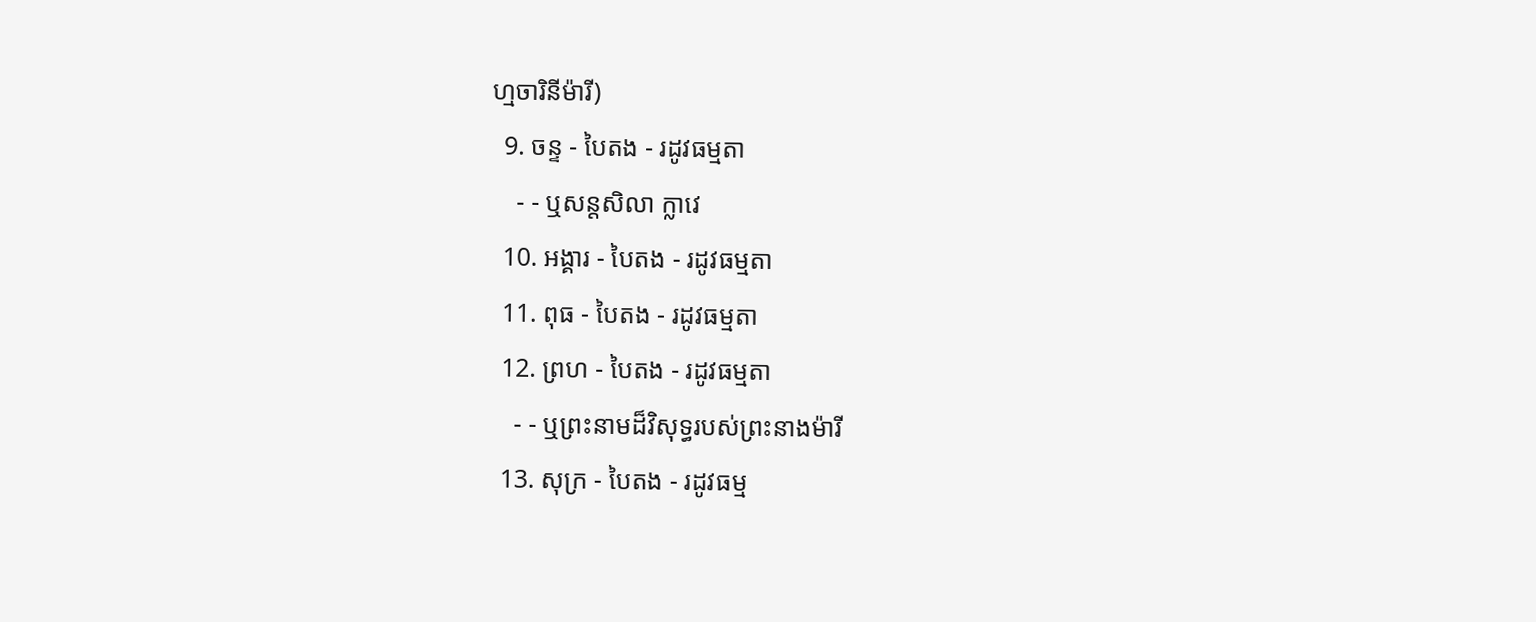ហ្មចារិនីម៉ារី)
  9. ចន្ទ - បៃតង - រដូវធម្មតា
    - - ឬសន្តសិលា ក្លាវេ
  10. អង្គារ - បៃតង - រដូវធម្មតា
  11. ពុធ - បៃតង - រដូវធម្មតា
  12. ព្រហ - បៃតង - រដូវធម្មតា
    - - ឬព្រះនាមដ៏វិសុទ្ធរបស់ព្រះនាងម៉ារី
  13. សុក្រ - បៃតង - រដូវធម្ម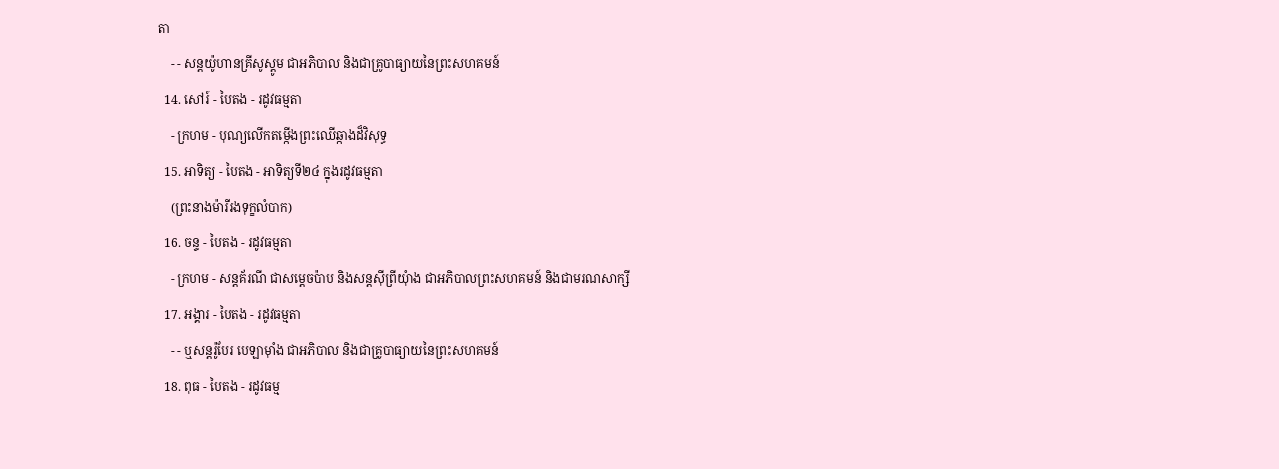តា
    - - សន្តយ៉ូហានគ្រីសូស្តូម ជាអភិបាល និងជាគ្រូបាធ្យាយនៃព្រះសហគមន៍
  14. សៅរ៍ - បៃតង - រដូវធម្មតា
    - ក្រហម - បុណ្យលើកតម្កើងព្រះឈើឆ្កាងដ៏វិសុទ្ធ
  15. អាទិត្យ - បៃតង - អាទិត្យទី២៤ ក្នុងរដូវធម្មតា
    (ព្រះនាងម៉ារីរងទុក្ខលំបាក)
  16. ចន្ទ - បៃតង - រដូវធម្មតា
    - ក្រហម - សន្តគ័រណី ជាសម្ដេចប៉ាប និងសន្តស៊ីព្រីយុំាង ជាអភិបាលព្រះសហគមន៍ និងជាមរណសាក្សី
  17. អង្គារ - បៃតង - រដូវធម្មតា
    - - ឬសន្តរ៉ូបែរ បេឡាម៉ាំង ជាអភិបាល និងជាគ្រូបាធ្យាយនៃព្រះសហគមន៍
  18. ពុធ - បៃតង - រដូវធម្ម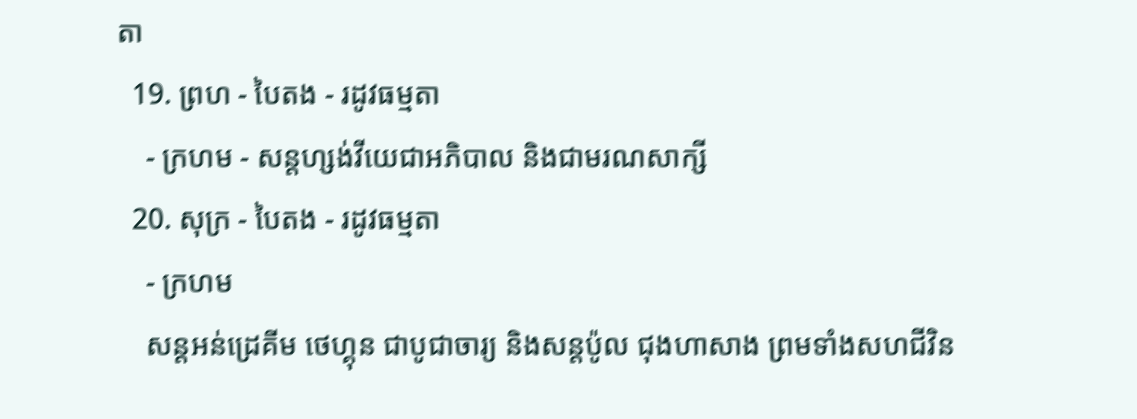តា
  19. ព្រហ - បៃតង - រដូវធម្មតា
    - ក្រហម - សន្តហ្សង់វីយេជាអភិបាល និងជាមរណសាក្សី
  20. សុក្រ - បៃតង - រដូវធម្មតា
    - ក្រហម
    សន្តអន់ដ្រេគីម ថេហ្គុន ជាបូជាចារ្យ និងសន្តប៉ូល ជុងហាសាង ព្រមទាំងសហជីវិន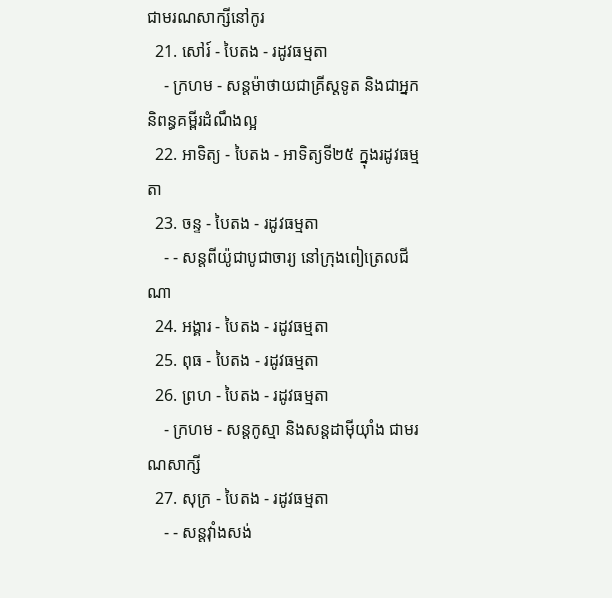ជាមរណសាក្សីនៅកូរ
  21. សៅរ៍ - បៃតង - រដូវធម្មតា
    - ក្រហម - សន្តម៉ាថាយជាគ្រីស្តទូត និងជាអ្នកនិពន្ធគម្ពីរដំណឹងល្អ
  22. អាទិត្យ - បៃតង - អាទិត្យទី២៥ ក្នុងរដូវធម្មតា
  23. ចន្ទ - បៃតង - រដូវធម្មតា
    - - សន្តពីយ៉ូជាបូជាចារ្យ នៅក្រុងពៀត្រេលជីណា
  24. អង្គារ - បៃតង - រដូវធម្មតា
  25. ពុធ - បៃតង - រដូវធម្មតា
  26. ព្រហ - បៃតង - រដូវធម្មតា
    - ក្រហម - សន្តកូស្មា និងសន្តដាម៉ីយុាំង ជាមរណសាក្សី
  27. សុក្រ - បៃតង - រដូវធម្មតា
    - - សន្តវុាំងសង់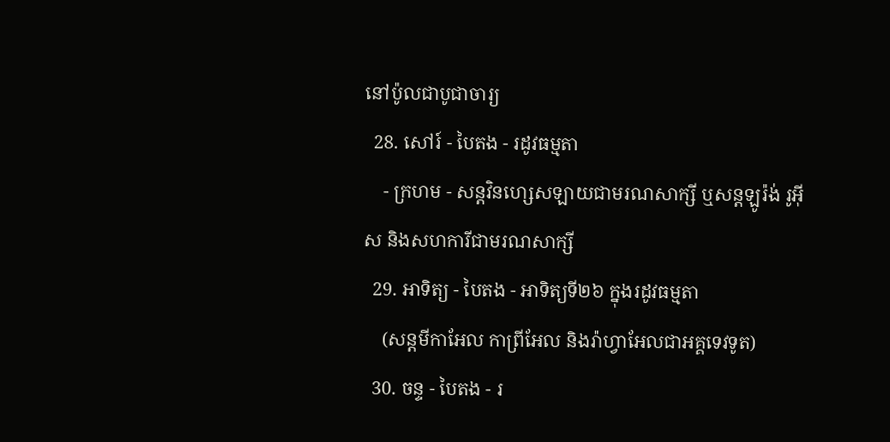នៅប៉ូលជាបូជាចារ្យ
  28. សៅរ៍ - បៃតង - រដូវធម្មតា
    - ក្រហម - សន្តវិនហ្សេសឡាយជាមរណសាក្សី ឬសន្តឡូរ៉ង់ រូអ៊ីស និងសហការីជាមរណសាក្សី
  29. អាទិត្យ - បៃតង - អាទិត្យទី២៦ ក្នុងរដូវធម្មតា
    (សន្តមីកាអែល កាព្រីអែល និងរ៉ាហ្វាអែលជាអគ្គទេវទូត)
  30. ចន្ទ - បៃតង - រ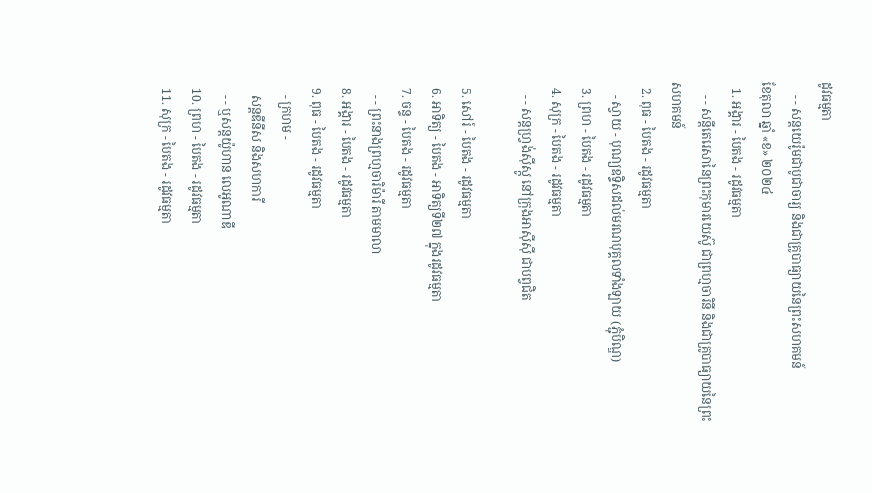ដូវធម្មតា
    - - សន្ដយេរ៉ូមជាបូជាចារ្យ និងជាគ្រូបាធ្យាយនៃព្រះសហគមន៍
ខែតុលា ឆ្នាំ «ខ» ២០២៤
  1. អង្គារ - បៃតង - រដូវធម្មតា
    - - សន្តីតេរេសានៃព្រះកុមារយេស៊ូ ជាព្រហ្មចារិនី និងជាគ្រូបាធ្យាយនៃព្រះសហគមន៍
  2. ពុធ - បៃតង - រដូវធម្មតា
    - ស្វាយ - បុណ្យឧទ្ទិសដល់មរណបុគ្គលទាំងឡាយ (ភ្ជុំបិណ្ឌ)
  3. ព្រហ - បៃតង - រដូវធម្មតា
  4. សុក្រ - បៃតង - រដូវធម្មតា
    - - សន្តហ្វ្រង់ស៊ីស្កូ នៅក្រុងអាស៊ីស៊ី ជាបព្វជិត

  5. សៅរ៍ - បៃតង - រដូវធម្មតា
  6. អាទិត្យ - បៃតង - អាទិត្យទី២៧ ក្នុងរដូវធម្មតា
  7. ចន្ទ - បៃតង - រដូវធម្មតា
    - - ព្រះនាងព្រហ្មចារិម៉ារី តាមមាលា
  8. អង្គារ - បៃតង - រដូវធម្មតា
  9. ពុធ - បៃតង - រដូវធម្មតា
    - ក្រហម -
    សន្តឌីនីស និងសហការី
    - - ឬសន្តយ៉ូហាន លេអូណាឌី
  10. ព្រហ - បៃតង - រដូវធម្មតា
  11. សុក្រ - បៃតង - រដូវធម្មតា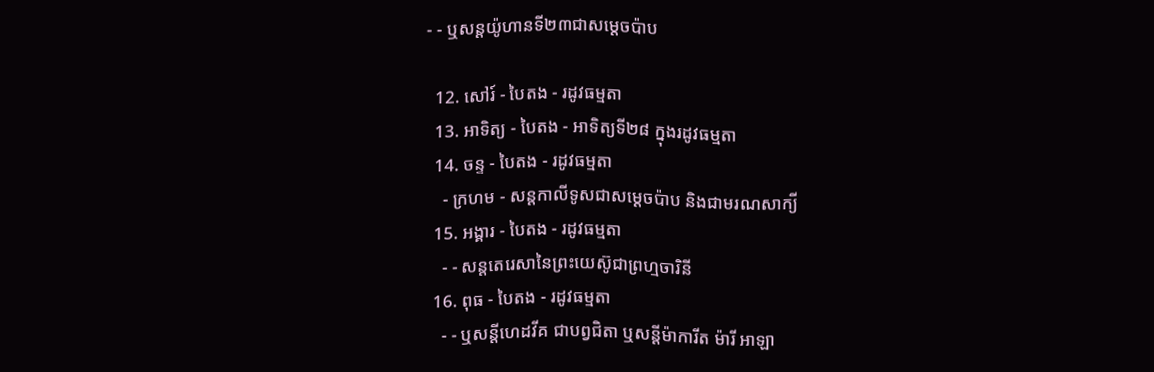- - ឬសន្តយ៉ូហានទី២៣ជាសម្តេចប៉ាប

  12. សៅរ៍ - បៃតង - រដូវធម្មតា
  13. អាទិត្យ - បៃតង - អាទិត្យទី២៨ ក្នុងរដូវធម្មតា
  14. ចន្ទ - បៃតង - រដូវធម្មតា
    - ក្រហម - សន្ដកាលីទូសជាសម្ដេចប៉ាប និងជាមរណសាក្យី
  15. អង្គារ - បៃតង - រដូវធម្មតា
    - - សន្តតេរេសានៃព្រះយេស៊ូជាព្រហ្មចារិនី
  16. ពុធ - បៃតង - រដូវធម្មតា
    - - ឬសន្ដីហេដវីគ ជាបព្វជិតា ឬសន្ដីម៉ាការីត ម៉ារី អាឡា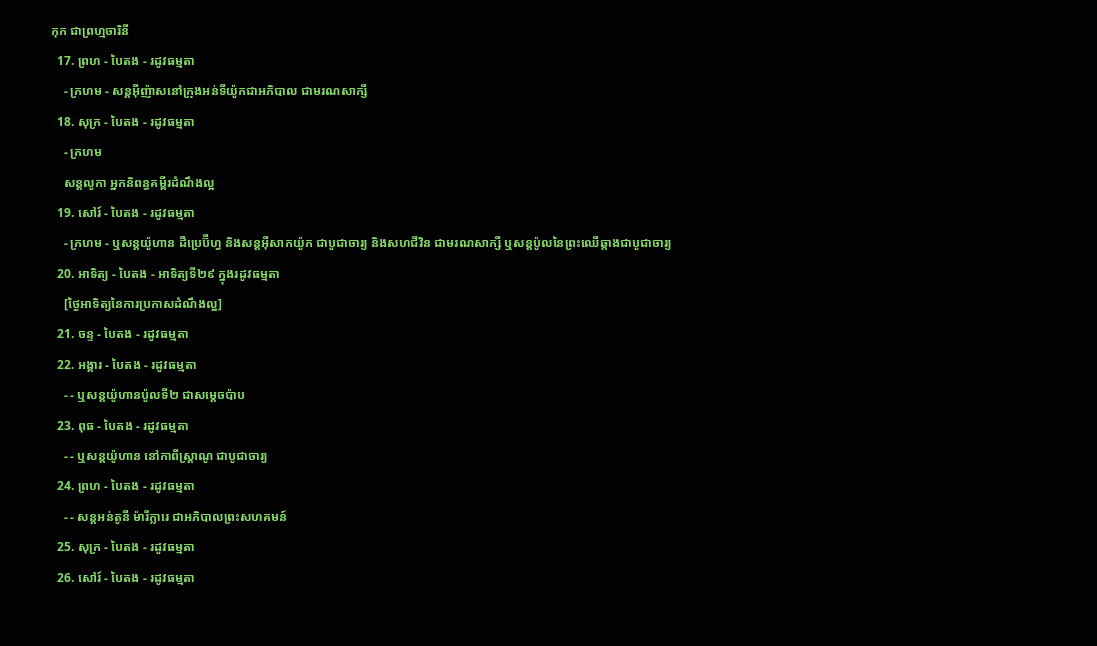កុក ជាព្រហ្មចារិនី
  17. ព្រហ - បៃតង - រដូវធម្មតា
    - ក្រហម - សន្តអ៊ីញ៉ាសនៅក្រុងអន់ទីយ៉ូកជាអភិបាល ជាមរណសាក្សី
  18. សុក្រ - បៃតង - រដូវធម្មតា
    - ក្រហម
    សន្តលូកា អ្នកនិពន្ធគម្ពីរដំណឹងល្អ
  19. សៅរ៍ - បៃតង - រដូវធម្មតា
    - ក្រហម - ឬសន្ដយ៉ូហាន ដឺប្រេប៊ីហ្វ និងសន្ដអ៊ីសាកយ៉ូក ជាបូជាចារ្យ និងសហជីវិន ជាមរណសាក្សី ឬសន្ដប៉ូលនៃព្រះឈើឆ្កាងជាបូជាចារ្យ
  20. អាទិត្យ - បៃតង - អាទិត្យទី២៩ ក្នុងរដូវធម្មតា
    [ថ្ងៃអាទិត្យនៃការប្រកាសដំណឹងល្អ]
  21. ចន្ទ - បៃតង - រដូវធម្មតា
  22. អង្គារ - បៃតង - រដូវធម្មតា
    - - ឬសន្តយ៉ូហានប៉ូលទី២ ជាសម្ដេចប៉ាប
  23. ពុធ - បៃតង - រដូវធម្មតា
    - - ឬសន្ដយ៉ូហាន នៅកាពីស្រ្ដាណូ ជាបូជាចារ្យ
  24. ព្រហ - បៃតង - រដូវធម្មតា
    - - សន្តអន់តូនី ម៉ារីក្លារេ ជាអភិបាលព្រះសហគមន៍
  25. សុក្រ - បៃតង - រដូវធម្មតា
  26. សៅរ៍ - បៃតង - រដូវធម្មតា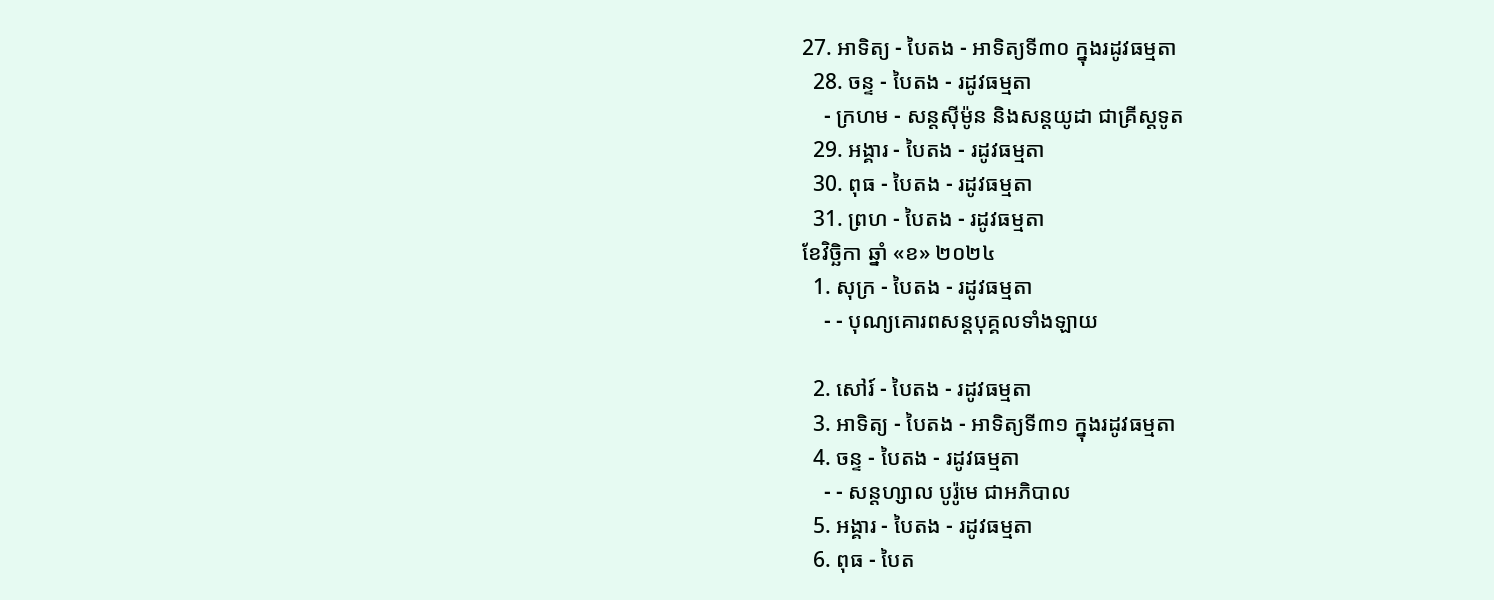27. អាទិត្យ - បៃតង - អាទិត្យទី៣០ ក្នុងរដូវធម្មតា
  28. ចន្ទ - បៃតង - រដូវធម្មតា
    - ក្រហម - សន្ដស៊ីម៉ូន និងសន្ដយូដា ជាគ្រីស្ដទូត
  29. អង្គារ - បៃតង - រដូវធម្មតា
  30. ពុធ - បៃតង - រដូវធម្មតា
  31. ព្រហ - បៃតង - រដូវធម្មតា
ខែវិច្ឆិកា ឆ្នាំ «ខ» ២០២៤
  1. សុក្រ - បៃតង - រដូវធម្មតា
    - - បុណ្យគោរពសន្ដបុគ្គលទាំងឡាយ

  2. សៅរ៍ - បៃតង - រដូវធម្មតា
  3. អាទិត្យ - បៃតង - អាទិត្យទី៣១ ក្នុងរដូវធម្មតា
  4. ចន្ទ - បៃតង - រដូវធម្មតា
    - - សន្ដហ្សាល បូរ៉ូមេ ជាអភិបាល
  5. អង្គារ - បៃតង - រដូវធម្មតា
  6. ពុធ - បៃត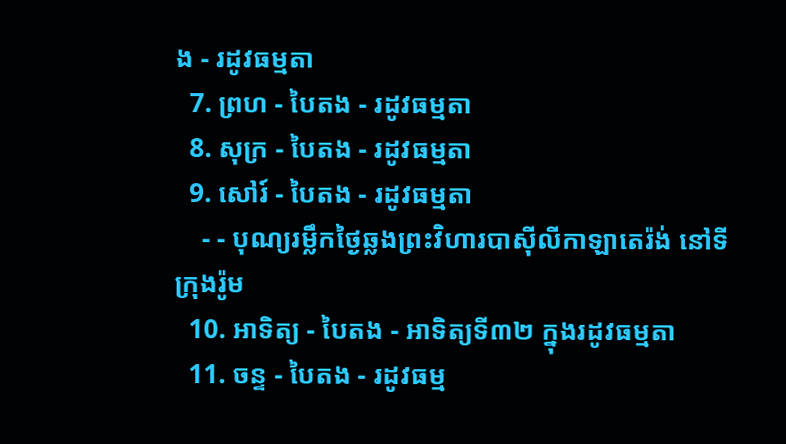ង - រដូវធម្មតា
  7. ព្រហ - បៃតង - រដូវធម្មតា
  8. សុក្រ - បៃតង - រដូវធម្មតា
  9. សៅរ៍ - បៃតង - រដូវធម្មតា
    - - បុណ្យរម្លឹកថ្ងៃឆ្លងព្រះវិហារបាស៊ីលីកាឡាតេរ៉ង់ នៅទីក្រុងរ៉ូម
  10. អាទិត្យ - បៃតង - អាទិត្យទី៣២ ក្នុងរដូវធម្មតា
  11. ចន្ទ - បៃតង - រដូវធម្ម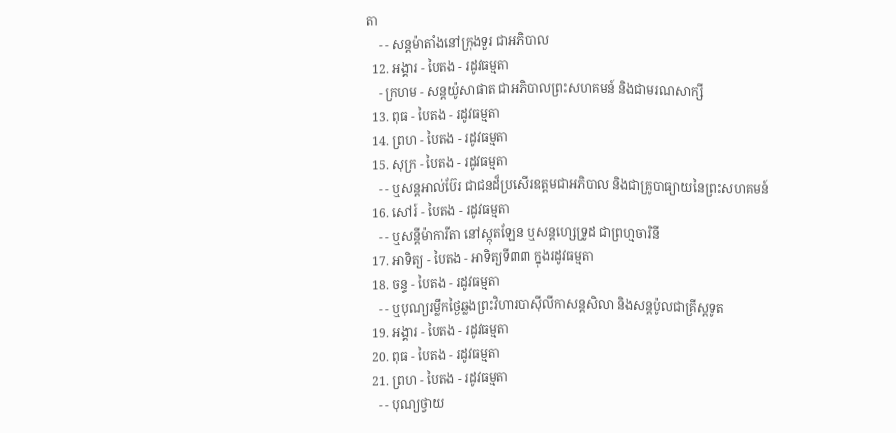តា
    - - សន្ដម៉ាតាំងនៅក្រុងទួរ ជាអភិបាល
  12. អង្គារ - បៃតង - រដូវធម្មតា
    - ក្រហម - សន្ដយ៉ូសាផាត ជាអភិបាលព្រះសហគមន៍ និងជាមរណសាក្សី
  13. ពុធ - បៃតង - រដូវធម្មតា
  14. ព្រហ - បៃតង - រដូវធម្មតា
  15. សុក្រ - បៃតង - រដូវធម្មតា
    - - ឬសន្ដអាល់ប៊ែរ ជាជនដ៏ប្រសើរឧត្ដមជាអភិបាល និងជាគ្រូបាធ្យាយនៃព្រះសហគមន៍
  16. សៅរ៍ - បៃតង - រដូវធម្មតា
    - - ឬសន្ដីម៉ាការីតា នៅស្កុតឡែន ឬសន្ដហ្សេទ្រូដ ជាព្រហ្មចារិនី
  17. អាទិត្យ - បៃតង - អាទិត្យទី៣៣ ក្នុងរដូវធម្មតា
  18. ចន្ទ - បៃតង - រដូវធម្មតា
    - - ឬបុណ្យរម្លឹកថ្ងៃឆ្លងព្រះវិហារបាស៊ីលីកាសន្ដសិលា និងសន្ដប៉ូលជាគ្រីស្ដទូត
  19. អង្គារ - បៃតង - រដូវធម្មតា
  20. ពុធ - បៃតង - រដូវធម្មតា
  21. ព្រហ - បៃតង - រដូវធម្មតា
    - - បុណ្យថ្វាយ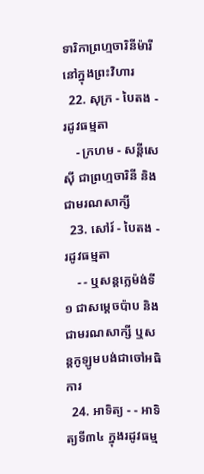ទារិកាព្រហ្មចារិនីម៉ារីនៅក្នុងព្រះវិហារ
  22. សុក្រ - បៃតង - រដូវធម្មតា
    - ក្រហម - សន្ដីសេស៊ី ជាព្រហ្មចារិនី និងជាមរណសាក្សី
  23. សៅរ៍ - បៃតង - រដូវធម្មតា
    - - ឬសន្ដក្លេម៉ង់ទី១ ជាសម្ដេចប៉ាប និងជាមរណសាក្សី ឬសន្ដកូឡូមបង់ជាចៅអធិការ
  24. អាទិត្យ - - អាទិត្យទី៣៤ ក្នុងរដូវធម្ម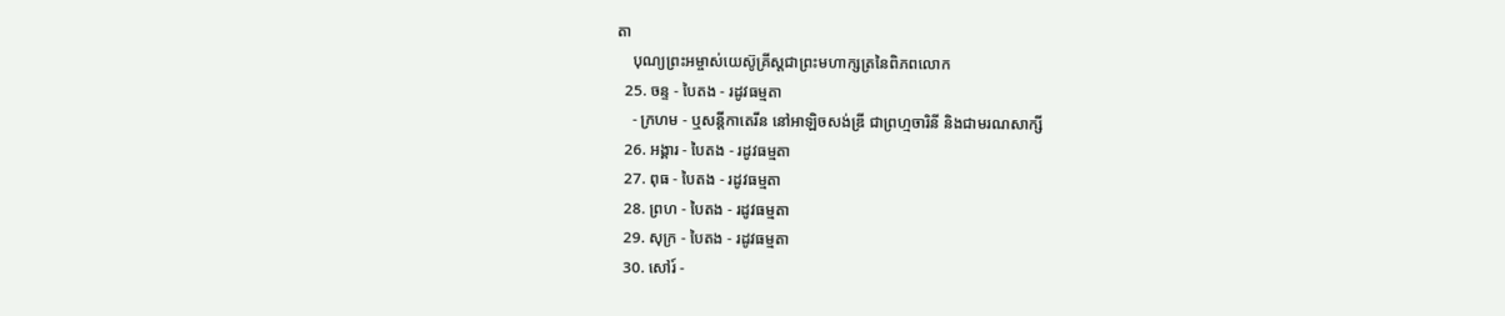តា
    បុណ្យព្រះអម្ចាស់យេស៊ូគ្រីស្ដជាព្រះមហាក្សត្រនៃពិភពលោក
  25. ចន្ទ - បៃតង - រដូវធម្មតា
    - ក្រហម - ឬសន្ដីកាតេរីន នៅអាឡិចសង់ឌ្រី ជាព្រហ្មចារិនី និងជាមរណសាក្សី
  26. អង្គារ - បៃតង - រដូវធម្មតា
  27. ពុធ - បៃតង - រដូវធម្មតា
  28. ព្រហ - បៃតង - រដូវធម្មតា
  29. សុក្រ - បៃតង - រដូវធម្មតា
  30. សៅរ៍ -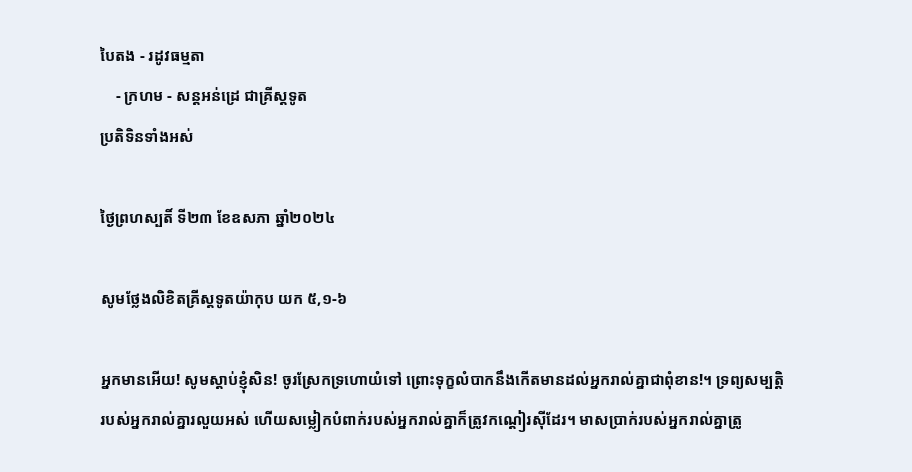បៃតង - រដូវធម្មតា
    - ក្រហម - សន្ដអន់ដ្រេ ជាគ្រីស្ដទូត
ប្រតិទិនទាំងអស់

ថ្ងៃព្រហស្បតិ៍ ទី២៣ ខែឧសភា ឆ្នាំ២០២៤

សូមថ្លែងលិខិតគ្រីស្តទូតយ៉ាកុប យក ៥,១-៦

អ្នកមានអើយ! សូមស្តាប់ខ្ញុំសិន! ចូរស្រែកទ្រហោយំទៅ ព្រោះទុក្ខលំបាកនឹងកើតមានដល់អ្នករាល់គ្នាជាពុំខាន!។ ទ្រព្យសម្បត្តិរបស់អ្នករាល់គ្នារលួយអស់ ហើយសម្លៀកបំពាក់របស់អ្នករាល់គ្នាក៏ត្រូវកណ្តៀរស៊ីដែរ។ មាសប្រាក់របស់អ្នករាល់គ្នាត្រូ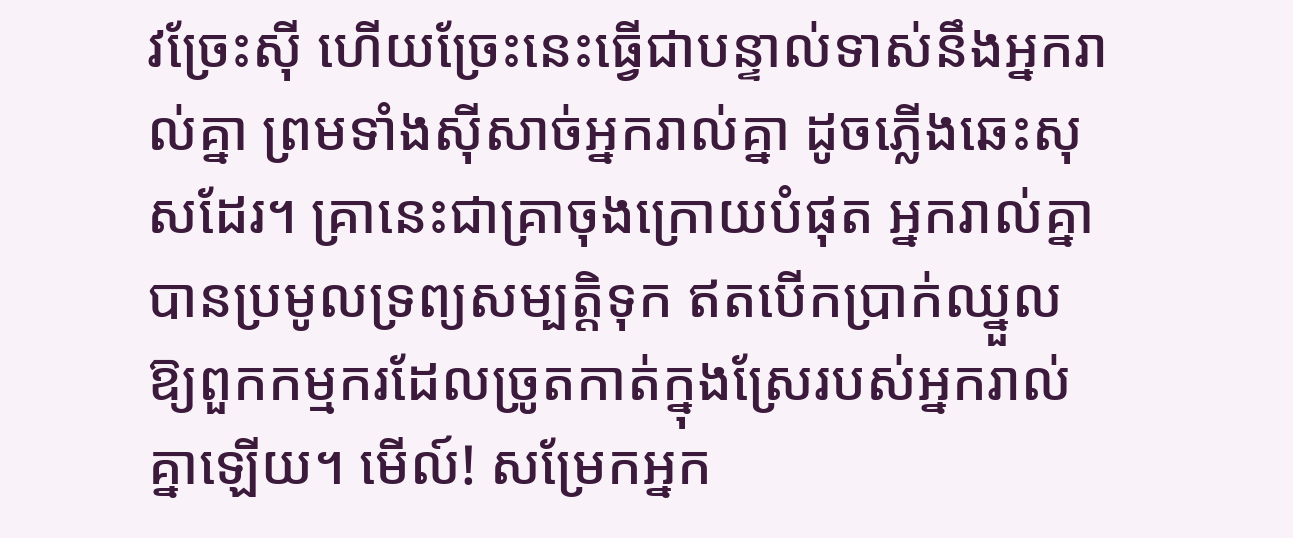វច្រែះស៊ី ហើយច្រែះនេះធ្វើជាបន្ទាល់ទាស់នឹងអ្នករាល់គ្នា ព្រមទាំងស៊ីសាច់អ្នករាល់គ្នា ដូចភ្លើងឆេះសុសដែរ។ គ្រានេះជាគ្រាចុងក្រោយបំផុត អ្នករាល់គ្នាបានប្រមូលទ្រព្យសម្បត្តិទុក ឥតបើកប្រាក់ឈ្នួលឱ្យពួកកម្មករដែលច្រូតកាត់ក្នុងស្រែរបស់អ្នករាល់គ្នាឡើយ។ មើល៍! សម្រែកអ្នក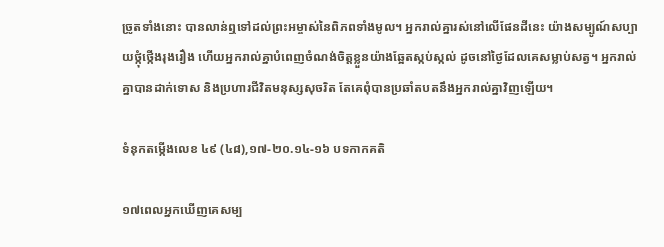ច្រូតទាំងនោះ បានលាន់ឮទៅដល់ព្រះអម្ចាស់នៃពិភពទាំងមូល។ អ្នករាល់គ្នារស់នៅលើផែនដីនេះ យ៉ាងសម្បូណ៍សប្បាយថ្កុំថ្កើងរុងរឿង ហើយអ្នករាល់គ្នាបំពេញចំណង់ចិត្តខ្លួនយ៉ាងឆ្អែតស្កប់ស្កល់ ដូចនៅថ្ងៃដែលគេសម្លាប់សត្វ។ អ្នករាល់គ្នាបានដាក់ទោស និងប្រហារជីវិតមនុស្សសុចរិត តែគេពុំបានប្រឆាំតបតនឹងអ្នករាល់គ្នាវិញឡើយ។

ទំនុកតម្កើងលេខ ៤៩ (៤៨),១៧-២០.១៤-១៦ បទកាកគតិ

១៧ពេលអ្នកឃើញគេសម្ប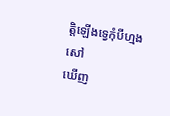ត្តិឡើងទ្វេកុំបីហ្មងសៅ
ឃើញ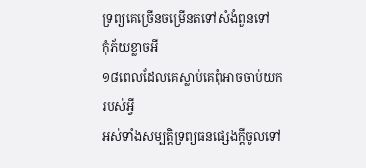ទ្រព្យគេច្រើនចម្រើនតទៅសំងំពួនទៅ
កុំភ័យខ្លាចអី
១៨ពេលដែលគេស្លាប់គេពុំអាចចាប់យករបស់អ្វី
អស់ទាំងសម្បត្តិទ្រព្យធនផ្សេងក្តីចូលទៅ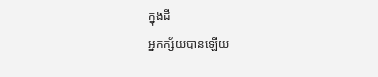ក្នុងដី
អ្នកក្ស័យបានឡើយ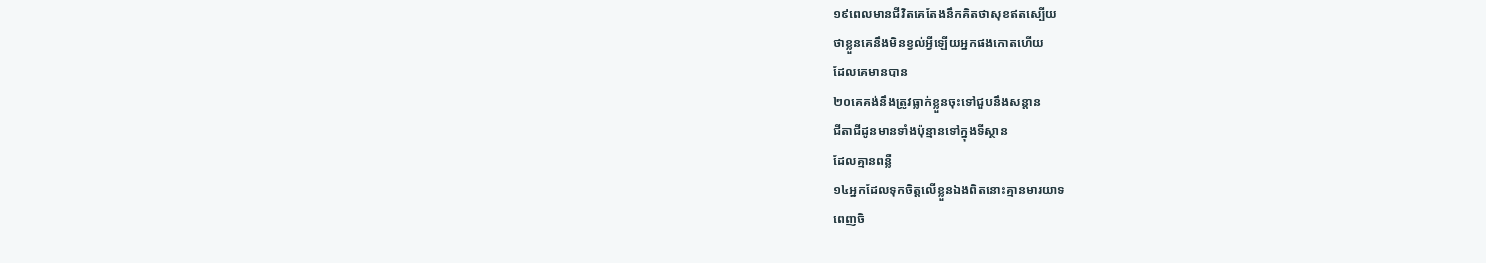១៩ពេលមានជីវិតគេតែងនឹកគិតថាសុខឥតស្បើយ
ថាខ្លួនគេនឹងមិនខ្វល់អ្វីឡើយអ្នកផងកោតហើយ
ដែលគេមានបាន
២០គេគង់នឹងត្រូវធ្លាក់ខ្លួនចុះទៅជួបនឹងសន្តាន
ជីតាជីដូនមានទាំងប៉ុន្មានទៅក្នុងទីស្ថាន
ដែលគ្មានពន្លឺ
១៤អ្នកដែលទុកចិត្តលើខ្លួនឯងពិតនោះគ្មានមារយាទ
ពេញចិ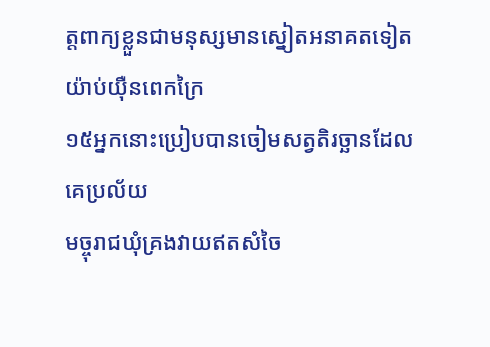ត្តពាក្យខ្លួនជាមនុស្សមានស្នៀតអនាគតទៀត
យ៉ាប់យ៉ឺនពេកក្រៃ
១៥អ្នកនោះប្រៀបបានចៀមសត្វតិរច្ឆានដែលគេប្រល័យ
មច្ចុរាជឃុំគ្រងវាយឥតសំចៃ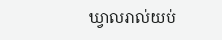ឃ្វាលរាល់យប់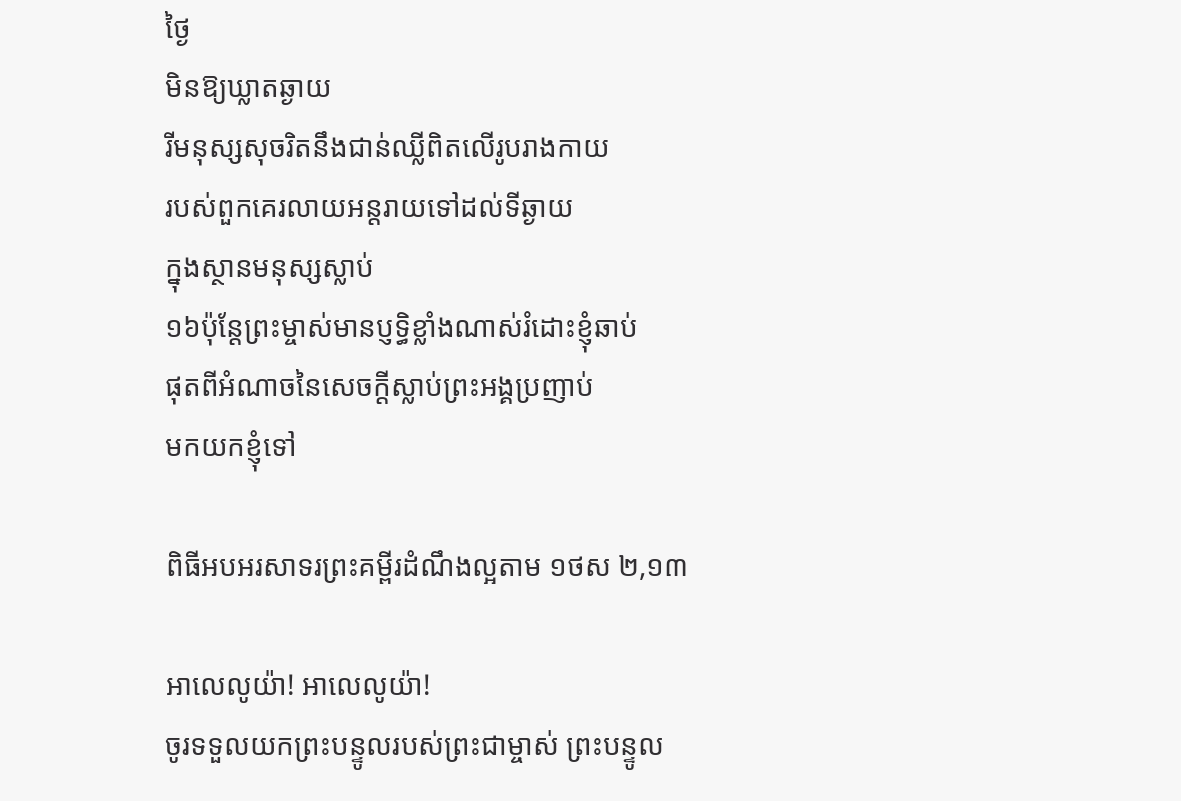ថ្ងៃ
មិនឱ្យឃ្លាតឆ្ងាយ
រីមនុស្សសុចរិតនឹងជាន់ឈ្លីពិតលើរូបរាងកាយ
របស់ពួកគេរលាយអន្តរាយទៅដល់ទីឆ្ងាយ
ក្នុងស្ថានមនុស្សស្លាប់
១៦ប៉ុន្តែព្រះម្ចាស់មានប្ញទ្ធិខ្លាំងណាស់រំដោះខ្ញុំឆាប់
ផុតពីអំណាចនៃសេចក្តីស្លាប់ព្រះអង្គប្រញាប់
មកយកខ្ញុំទៅ

ពិធីអបអរសាទរព្រះគម្ពីរដំណឹងល្អតាម ១ថស ២,១៣

អាលេលូយ៉ា! អាលេលូយ៉ា!
ចូរទទួលយកព្រះបន្ទូលរបស់ព្រះជាម្ចាស់ ព្រះបន្ទូល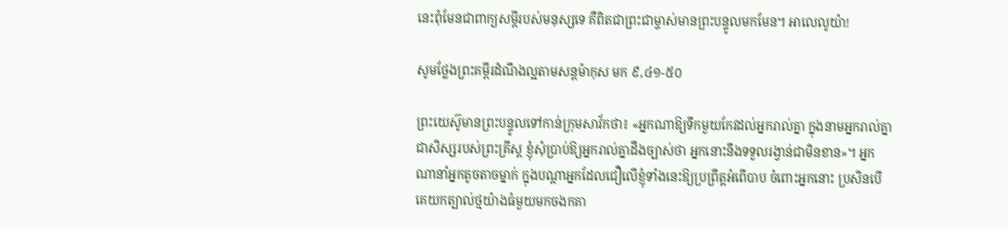នេះពុំមែនជាពាក្យសម្តីរបស់មនុស្សទេ គឺពិតជាព្រះជាម្ចាស់មានព្រះបន្ទូលមកមែន។ អាលេលូយ៉ា!

សូមថ្លែងព្រះគម្ពីរដំណឹងល្អតាមសន្តម៉ាកុស មក ៩,៤១-៥០

ព្រះយេស៊ូមានព្រះបន្ទូលទៅកាន់ក្រុមសាវ័កថា៖ «អ្នកណាឱ្យទឹកមួយកែវដល់អ្នករាល់គ្នា ក្នុងនាមអ្នករាល់គ្នាជាសិស្សរបស់ព្រះគ្រីស្ត ខ្ញុំសុំប្រាប់ឱ្យអ្នករាល់គ្នាដឹងច្បាស់ថា អ្នកនោះនឹងទទួលរង្វាន់ជាមិនខាន»។ អ្នកណានាំអ្នកតូចតាចម្នាក់ ក្នុងបណ្តាអ្នកដែលជឿលើខ្ញុំទាំងនេះឱ្យប្រព្រឹត្តអំពើបាប ចំពោះអ្នកនោះ ប្រសិនបើគេយកត្បាល់ថ្មយ៉ាងធំមួយមកចងកគា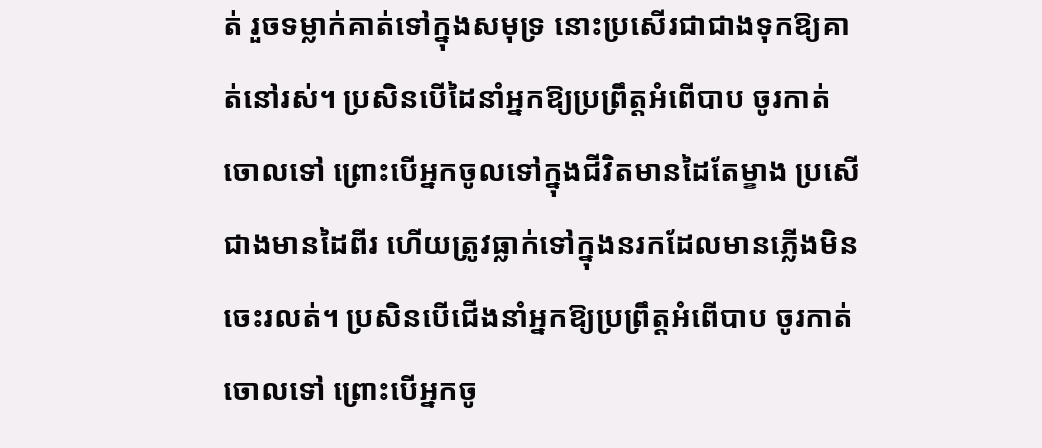ត់ រួចទម្លាក់គាត់ទៅក្នុងសមុទ្រ នោះប្រសើរជាជាងទុកឱ្យគាត់នៅរស់។ ប្រសិនបើដៃនាំអ្នកឱ្យប្រព្រឹត្តអំពើបាប ចូរកាត់ចោលទៅ ព្រោះបើអ្នកចូលទៅក្នុងជីវិតមានដៃតែម្ខាង ប្រសើជាងមានដៃពីរ ហើយត្រូវធ្លាក់ទៅក្នុងនរកដែលមានភ្លើងមិនចេះរលត់។ ប្រសិនបើជើងនាំអ្នកឱ្យប្រព្រឹត្តអំពើបាប ចូរកាត់ចោលទៅ ព្រោះបើអ្នកចូ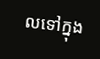លទៅក្នុង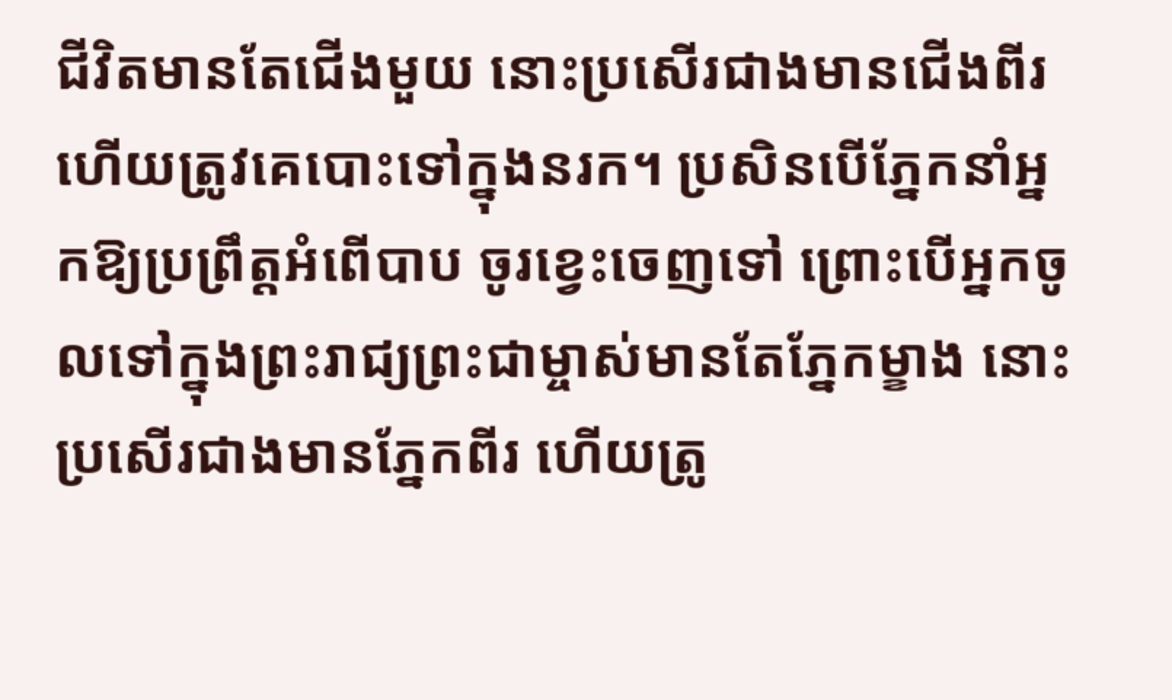ជីវិតមានតែជើងមួយ នោះប្រសើរជាងមានជើងពីរហើយត្រូវគេបោះទៅក្នុងនរក។ ប្រសិនបើភ្នែកនាំអ្នកឱ្យប្រព្រឹត្តអំពើបាប ចូរខ្វេះចេញទៅ ព្រោះបើអ្នកចូលទៅក្នុងព្រះរាជ្យព្រះជាម្ចាស់មានតែភ្នែកម្ខាង នោះប្រសើរជាងមានភ្នែកពីរ ហើយត្រូ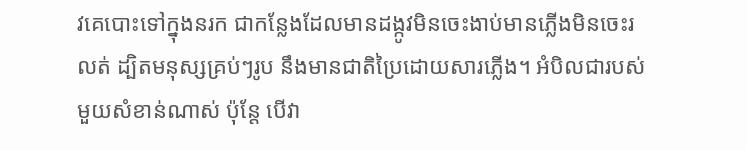វគេបោះទៅក្នុងនរក ជាកន្លែងដែលមានដង្កូវមិនចេះងាប់មានភ្លើងមិនចេះរលត់ ដ្បិតមនុស្សគ្រប់ៗរូប នឹងមានជាតិប្រៃដោយសារភ្លើង។ អំបិលជារបស់មួយសំខាន់ណាស់ ប៉ុន្តែ បើវា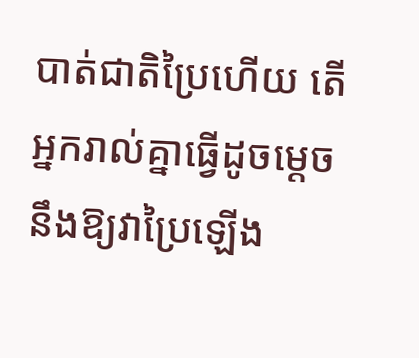បាត់ជាតិប្រៃហើយ តើអ្នករាល់គ្នាធ្វើដូចម្តេចនឹងឱ្យវាប្រៃឡើង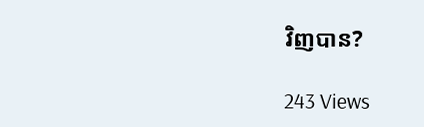វិញបាន?

243 Views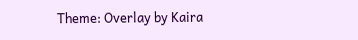Theme: Overlay by Kaira